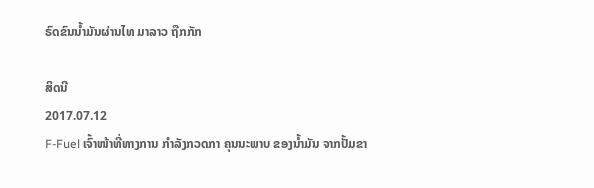ຣົດຂົນນ້ຳມັນຜ່ານໄທ ມາລາວ ຖືກກັກ

ສິດນີ
2017.07.12
F-Fuel ເຈົ້າໜ້າທີ່ທາງການ ກໍາລັງກວດກາ ຄຸນນະພາບ ຂອງນໍ້າມັນ ຈາກປັ້ມຂາ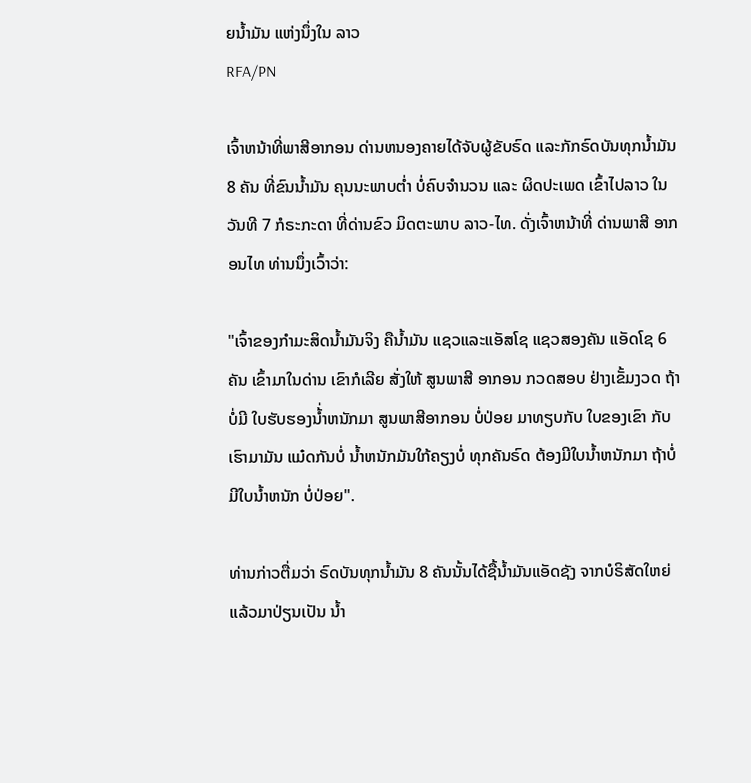ຍນໍ້າມັນ ແຫ່ງນຶ່ງໃນ ລາວ
RFA/PN

ເຈົ້າຫນ້າທີ່ພາສີອາກອນ ດ່ານຫນອງຄາຍໄດ້ຈັບຜູ້ຂັບຣົດ ແລະກັກຣົດບັນທຸກນ້ຳມັນ 8 ຄັນ ທີ່ຂົນນ້ຳມັນ ຄຸນນະພາບຕ່ຳ ບໍ່ຄົບຈຳນວນ ແລະ ຜິດປະເພດ ເຂົ້າໄປລາວ ໃນວັນທີ 7 ກໍຣະກະດາ ທີ່ດ່ານຂົວ ມິດຕະພາບ ລາວ-ໄທ. ດັ່ງເຈົ້າຫນ້າທີ່ ດ່ານພາສີ ອາກອນໄທ ທ່ານນຶ່ງເວົ້າວ່າ:

"ເຈົ້າຂອງກຳມະສິດນ້ຳມັນຈິງ ຄືນ້ຳມັນ ແຊວແລະແອັສໂຊ ແຊວສອງຄັນ ແອັດໂຊ 6 ຄັນ ເຂົ້າມາໃນດ່ານ ເຂົາກໍເລີຍ ສັ່ງໃຫ້ ສູນພາສີ ອາກອນ ກວດສອບ ຢ່າງເຂັ້ມງວດ ຖ້າບໍ່ມີ ໃບຮັບຮອງນ້່ຳຫນັກມາ ສູນພາສີອາກອນ ບໍ່ປ່ອຍ ມາທຽບກັບ ໃບຂອງເຂົາ ກັບເຮົາມາມັນ ແມ໋ດກັນບໍ່ ນ້ຳຫນັກມັນໃກ້ຄຽງບໍ່ ທຸກຄັນຣົດ ຕ້ອງມີໃບນ້ຳຫນັກມາ ຖ້າບໍ່ມີໃບນ້ຳຫນັກ ບໍ່ປ່ອຍ".

ທ່ານກ່າວຕື່ມວ່າ ຣົດບັນທຸກນ້ຳມັນ 8 ຄັນນັ້ນໄດ້ຊື້ນ້ຳມັນແອັດຊັງ ຈາກບໍຣິສັດໃຫຍ່ແລ້ວມາປ່ຽນເປັນ ນ້ຳ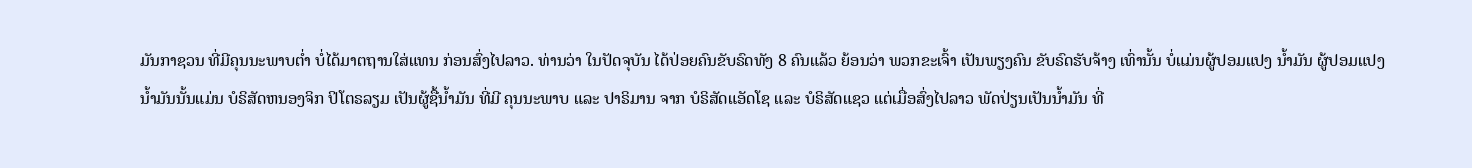ມັນກາຊວນ ທີ່ມີຄຸນນະພາບຕ່ຳ ບໍ່ໄດ້ມາຕຖານໃສ່ແທນ ກ່ອນສົ່ງໄປລາວ. ທ່ານວ່າ ໃນປັດຈຸບັນ ໄດ້ປ່ອຍຄົນຂັບຣົດທັງ 8 ຄົນແລ້ວ ຍ້ອນວ່າ ພວກຂະເຈົ້າ ເປັນພຽງຄົນ ຂັບຣົດຮັບຈ້າງ ເທົ່ານັ້ນ ບໍ່ແມ່ນຜູ້ປອມແປງ ນ້ຳມັນ ຜູ້ປອມແປງ ນ້ຳມັນນັ້ນແມ່ນ ບໍຣິສັດຫນອງຈິກ ປິໂຕຣລຽມ ເປັນຜູ້ຊື້ນ້ຳມັນ ທີ່ມີ ຄຸນນະພາບ ແລະ ປາຣິມານ ຈາກ ບໍຣິສັດແອັດໂຊ ແລະ ບໍຣິສັດແຊວ ແຕ່ເມື່ອສົ່ງໄປລາວ ພັດປ່ຽນເປັນນ້ຳມັນ ທີ່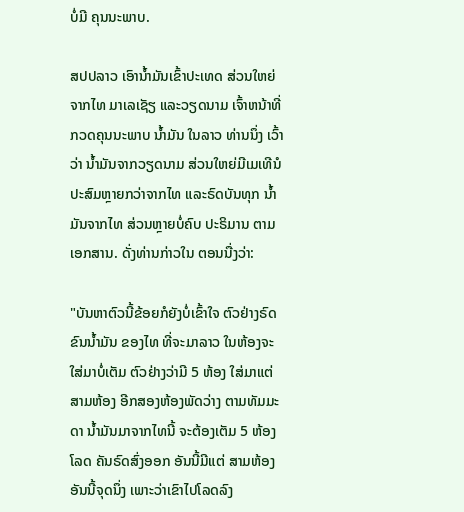ບໍ່ມີ ຄຸນນະພາບ.

ສປປລາວ ເອົານ້ຳມັນເຂົ້າປະເທດ ສ່ວນໃຫຍ່ ຈາກໄທ ມາເລເຊັຽ ແລະວຽດນາມ ເຈົ້າຫນ້າທີ່ ກວດຄຸນນະພາບ ນ້ຳມັນ ໃນລາວ ທ່ານນຶ່ງ ເວົ້າວ່າ ນ້ຳມັນຈາກວຽດນາມ ສ່ວນໃຫຍ່ມີເມເທີນໍ ປະສົມຫຼາຍກວ່າຈາກໄທ ແລະຣົດບັນທຸກ ນ້ຳມັນຈາກໄທ ສ່ວນຫຼາຍບໍ່ຄົບ ປະຣິມານ ຕາມເອກສານ. ດັ່ງທ່ານກ່າວໃນ ຕອນນື່ງວ່າ:

"ບັນຫາຕົວນີ້ຂ້ອຍກໍຍັງບໍ່ເຂົ້າໃຈ ຕົວຢ່າງຣົດຂົນນ້ຳມັນ ຂອງໄທ ທີ່ຈະມາລາວ ໃນຫ້ອງຈະໃສ່ມາບໍ່ເຕັມ ຕົວຢ່າງວ່າມີ 5 ຫ້ອງ ໃສ່ມາແຕ່ ສາມຫ້ອງ ອີກສອງຫ້ອງພັດວ່າງ ຕາມທັມມະດາ ນ້ຳມັນມາຈາກໄທນີ້ ຈະຕ້ອງເຕັມ 5 ຫ້ອງໂລດ ຄັນຣົດສົ່ງອອກ ອັນນີ້ມີແຕ່ ສາມຫ້ອງ ອັນນີ້ຈຸດນຶ່ງ ເພາະວ່າເຂົາໄປໂລດລົງ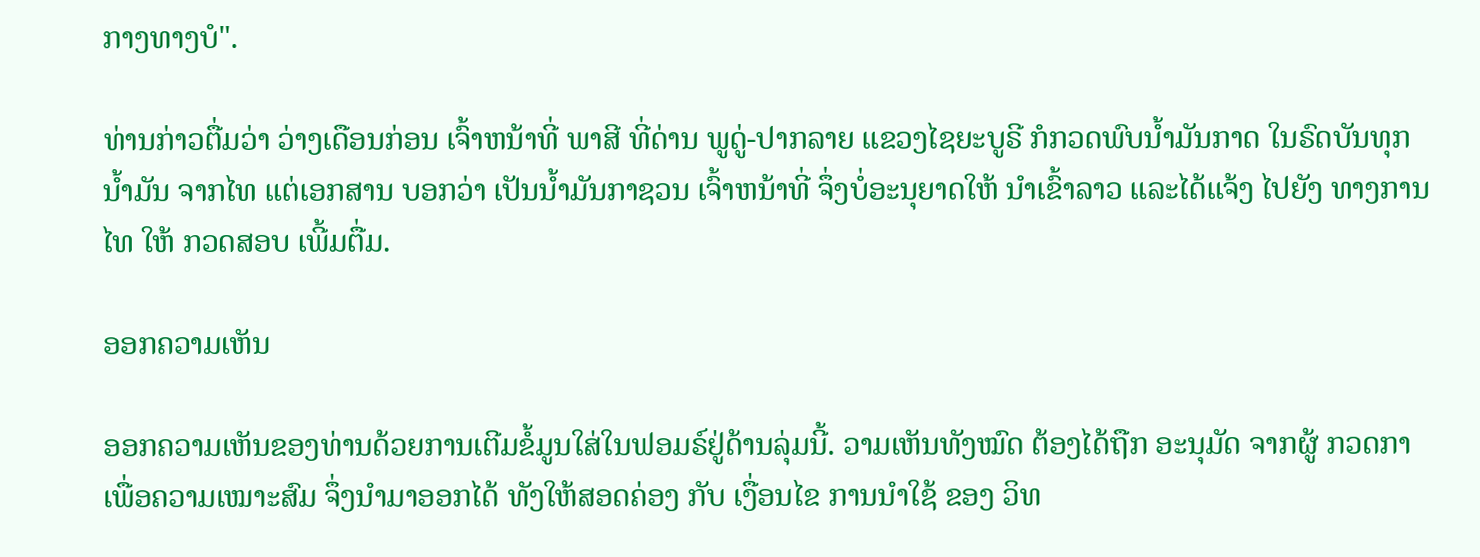ກາງທາງບໍ".

ທ່ານກ່າວຕື່ມວ່າ ວ່າງເດືອນກ່ອນ ເຈົ້າຫນ້າທີ່ ພາສີ ທີ່ດ່ານ ພູດູ່-ປາກລາຍ ແຂວງໄຊຍະບູຣີ ກໍກວດພົບນ້ຳມັນກາດ ໃນຣົດບັນທຸກນ້ຳມັນ ຈາກໄທ ແຕ່ເອກສານ ບອກວ່າ ເປັນນ້ຳມັນກາຊວນ ເຈົ້າຫນ້າທີ່ ຈຶ່ງບໍ່ອະນຸຍາດໃຫ້ ນຳເຂົ້າລາວ ແລະໄດ້ແຈ້ງ ໄປຍັງ ທາງການໄທ ໃຫ້ ກວດສອບ ເພີ້ມຕື່ມ.

ອອກຄວາມເຫັນ

ອອກຄວາມເຫັນຂອງທ່ານດ້ວຍການເຕີມຂໍ້ມູນໃສ່ໃນຟອມຣ໌ຢູ່ດ້ານລຸ່ມນີ້. ວາມເຫັນທັງໝົດ ຕ້ອງໄດ້ຖືກ ອະນຸມັດ ຈາກຜູ້ ກວດກາ ເພື່ອຄວາມເໝາະສົມ ຈຶ່ງນໍາມາອອກໄດ້ ທັງໃຫ້ສອດຄ່ອງ ກັບ ເງື່ອນໄຂ ການນຳໃຊ້ ຂອງ ວິທ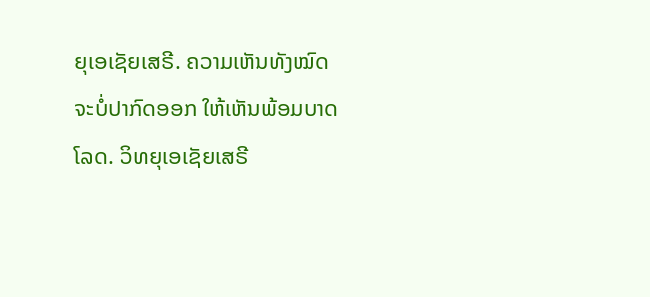ຍຸເອເຊັຍເສຣີ. ຄວາມເຫັນທັງໝົດ ຈະບໍ່ປາກົດອອກ ໃຫ້ເຫັນພ້ອມບາດໂລດ. ວິທຍຸເອເຊັຍເສຣີ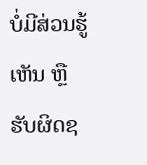ບໍ່ມີສ່ວນຮູ້ເຫັນ ຫຼືຮັບຜິດຊ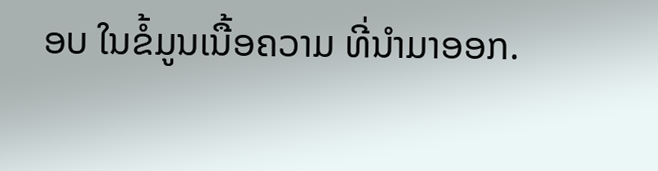ອບ ໃນຂໍ້ມູນເນື້ອຄວາມ ທີ່ນໍາມາອອກ.